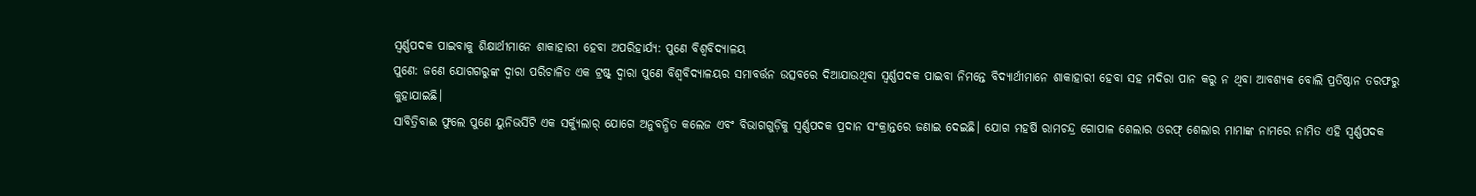ସ୍ୱର୍ଣ୍ଣପଦକ ପାଇବାକୁ ଶିକ୍ଷାର୍ଥୀମାନେ ଶାକାହାରୀ ହେବା ଅପରିହାର୍ଯ୍ୟ: ପୁଣେ ବିଶ୍ୱବିଦ୍ୟାଳୟ
ପୁଣେ: ଜଣେ ଯୋଗଗରୁଙ୍କ ଦ୍ୱାରା ପରିଚାଳିତ ଏକ ଟ୍ରଷ୍ଟ୍ ଦ୍ୱାରା ପୁଣେ ବିଶ୍ୱବିଦ୍ୟାଳୟର ସମାବର୍ତ୍ତନ ଉତ୍ସବରେ ଦିଆଯାଉଥିବା ସ୍ୱର୍ଣ୍ଣପଦକ ପାଇବା ନିମନ୍ତେ ବିଦ୍ୟାର୍ଥୀମାନେ ଶାକାହାରୀ ହେବା ସହ ମଦିରା ପାନ କରୁ ନ ଥିବା ଆବଶ୍ୟକ ବୋଲି ପ୍ରତିଷ୍ଠାନ ତରଫରୁ କୁହାଯାଇଛି।
ସାବିତ୍ରିବାଈ ଫୁଲେ ପୁଣେ ୟୁନିଭର୍ସିଟି ଏକ ସର୍କ୍ୟୁଲାର୍ ଯୋଗେ ଅନୁବନ୍ଧିତ କଲେଜ ଏବଂ ବିଭାଗଗୁଡ଼ିକୁ ସ୍ୱର୍ଣ୍ଣପଦକ ପ୍ରଦାନ ସଂକ୍ରାନ୍ତରେ ଜଣାଇ ଦେଇଛି। ଯୋଗ ମହର୍ଷି ରାମଚନ୍ଦ୍ର ଗୋପାଳ ଶେଲାର ଓରଫ୍ ଶେଲାର ମାମାଙ୍କ ନାମରେ ନାମିତ ଏହି ସ୍ୱର୍ଣ୍ଣପଦକ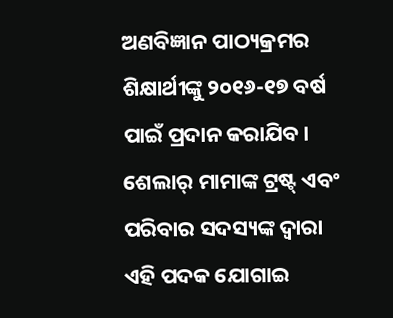ଅଣବିଜ୍ଞାନ ପାଠ୍ୟକ୍ରମର ଶିକ୍ଷାର୍ଥୀଙ୍କୁ ୨୦୧୬-୧୭ ବର୍ଷ ପାଇଁ ପ୍ରଦାନ କରାଯିବ। ଶେଲାର୍ ମାମାଙ୍କ ଟ୍ରଷ୍ଟ୍ ଏବଂ ପରିବାର ସଦସ୍ୟଙ୍କ ଦ୍ୱାରା ଏହି ପଦକ ଯୋଗାଇ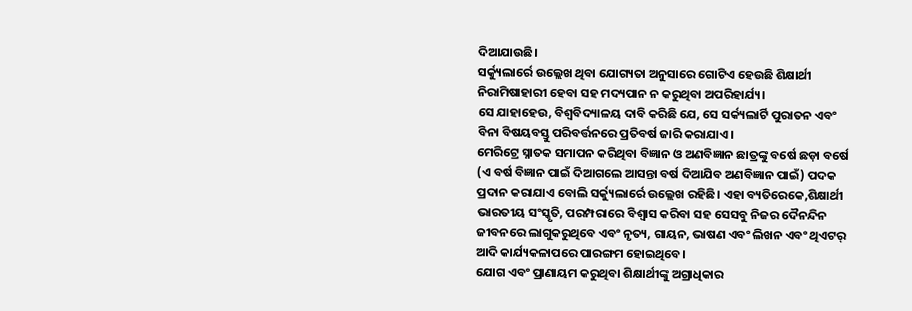ଦିଆଯାଉଛି।
ସର୍କ୍ୟୁଲାର୍ରେ ଉଲ୍ଲେଖ ଥିବା ଯୋଗ୍ୟତା ଅନୁସାରେ ଗୋଟିଏ ହେଉଛି ଶିକ୍ଷାର୍ଥୀ ନିରାମିଷାହାରୀ ହେବା ସହ ମଦ୍ୟପାନ ନ କରୁଥିବା ଅପରିହାର୍ଯ୍ୟ।
ସେ ଯାହାହେଉ, ବିଶ୍ୱବିଦ୍ୟାଳୟ ଦାବି କରିଛି ଯେ, ସେ ସର୍କ୍ୟଲାର୍ଟି ପୁରାତନ ଏବଂ ବିନା ବିଷୟବସ୍ତୁ ପରିବର୍ତ୍ତନରେ ପ୍ରତିବର୍ଷ ଜାରି କରାଯାଏ।
ମେରିଟ୍ରେ ସ୍ନାତକ ସମାପନ କରିଥିବା ବିଜ୍ଞାନ ଓ ଅଣବିଜ୍ଞାନ ଛାତ୍ରଙ୍କୁ ବର୍ଷେ ଛଡ଼ା ବର୍ଷେ (ଏ ବର୍ଷ ବିଜ୍ଞାନ ପାଇଁ ଦିଆଗଲେ ଆସନ୍ତା ବର୍ଷ ଦିଆଯିବ ଅଣବିଜ୍ଞାନ ପାଇଁ) ପଦକ ପ୍ରଦାନ କରାଯାଏ ବୋଲି ସର୍କ୍ୟୁଲାର୍ରେ ଉଲ୍ଲେଖ ରହିଛି। ଏହା ବ୍ୟତିରେକେ,ଶିକ୍ଷାର୍ଥୀ ଭାରତୀୟ ସଂସ୍କୃତି, ପରମ୍ପରାରେ ବିଶ୍ୱାସ କରିବା ସହ ସେସବୁ ନିଜର ଦୈନନ୍ଦିନ ଜୀବନରେ ଲାଗୁକରୁଥିବେ ଏବଂ ନୃତ୍ୟ, ଗାୟନ, ଭାଷଣ ଏବଂ ଲିଖନ ଏବଂ ଥିଏଟର୍ ଆଦି କାର୍ଯ୍ୟକଳାପରେ ପାରଙ୍ଗମ ହୋଇଥିବେ।
ଯୋଗ ଏବଂ ପ୍ରାଣାୟମ କରୁଥିବା ଶିକ୍ଷାର୍ଥୀଙ୍କୁ ଅଗ୍ରାଧିକାର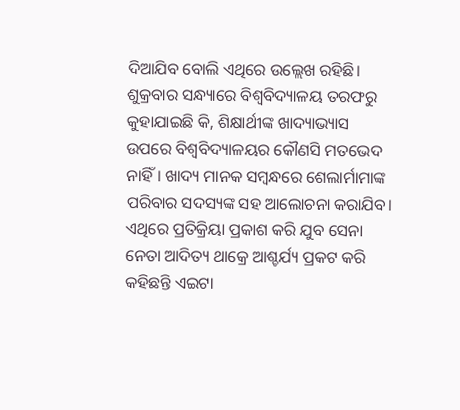ଦିଆଯିବ ବୋଲି ଏଥିରେ ଉଲ୍ଲେଖ ରହିଛି।
ଶୁକ୍ରବାର ସନ୍ଧ୍ୟାରେ ବିଶ୍ୱବିଦ୍ୟାଳୟ ତରଫରୁ କୁହାଯାଇଛି କି, ଶିକ୍ଷାର୍ଥୀଙ୍କ ଖାଦ୍ୟାଭ୍ୟାସ ଉପରେ ବିଶ୍ୱବିଦ୍ୟାଳୟର କୌଣସି ମତଭେଦ ନାହିଁ। ଖାଦ୍ୟ ମାନକ ସମ୍ବନ୍ଧରେ ଶେଲାର୍ମାମାଙ୍କ ପରିବାର ସଦସ୍ୟଙ୍କ ସହ ଆଲୋଚନା କରାଯିବ।
ଏଥିରେ ପ୍ରତିକ୍ରିୟା ପ୍ରକାଶ କରି ଯୁବ ସେନା ନେତା ଆଦିତ୍ୟ ଥାକ୍ରେ ଆଶ୍ଚର୍ଯ୍ୟ ପ୍ରକଟ କରି କହିଛନ୍ତି ଏଇଟା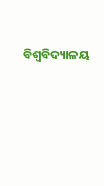ବିଶ୍ୱବିଦ୍ୟାଳୟ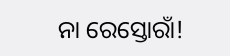ନା ରେସ୍ତୋରାଁ!